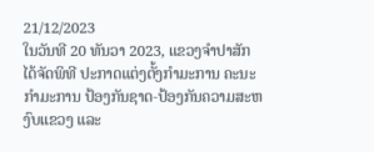21/12/2023
ໃນວັນທີ 20 ທັນວາ 2023, ແຂວງຈຳປາສັກ ໄດ້ຈັດພິທີ ປະກາດແຕ່ງຕັ້ງກຳມະການ ຄະນະກຳມະການ ປ້ອງກັນຊາດ-ປ້ອງກັນຄວາມສະຫງົບແຂວງ ແລະ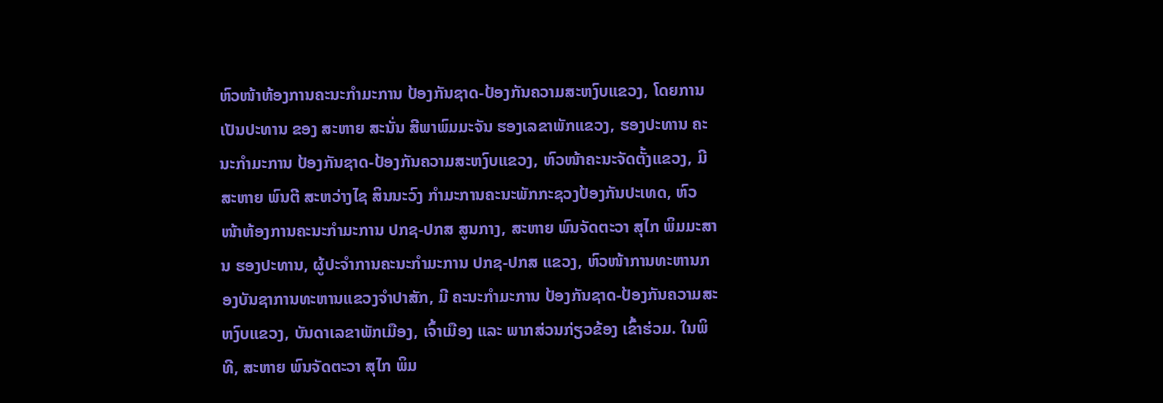ຫົວໜ້າຫ້ອງການຄະນະກຳມະການ ປ້ອງກັນຊາດ-ປ້ອງກັນຄວາມສະຫງົບແຂວງ, ໂດຍການເປັນປະທານ ຂອງ ສະຫາຍ ສະນັ່ນ ສີພາພົມມະຈັນ ຮອງເລຂາພັກແຂວງ, ຮອງປະທານ ຄະນະກໍາມະການ ປ້ອງກັນຊາດ-ປ້ອງກັນຄວາມສະຫງົບແຂວງ, ຫົວໜ້າຄະນະຈັດຕັ້ງແຂວງ, ມີ ສະຫາຍ ພົນຕີ ສະຫວ່າງໄຊ ສິນນະວົງ ກຳມະການຄະນະພັກກະຊວງປ້ອງກັນປະເທດ, ຫົວໜ້າຫ້ອງການຄະນະກໍາມະການ ປກຊ-ປກສ ສູນກາງ, ສະຫາຍ ພົນຈັດຕະວາ ສຸໄກ ພິມມະສານ ຮອງປະທານ, ຜູ້ປະຈໍາການຄະນະກໍາມະການ ປກຊ-ປກສ ແຂວງ, ຫົວໜ້າການທະຫານກອງບັນຊາການທະຫານແຂວງຈໍາປາສັກ, ມີ ຄະນະກຳມະການ ປ້ອງກັນຊາດ-ປ້ອງກັນຄວາມສະຫງົບແຂວງ, ບັນດາເລຂາພັກເມືອງ, ເຈົ້າເມືອງ ແລະ ພາກສ່ວນກ່ຽວຂ້ອງ ເຂົ້າຮ່ວມ. ໃນພິທີ, ສະຫາຍ ພົນຈັດຕະວາ ສຸໄກ ພິມ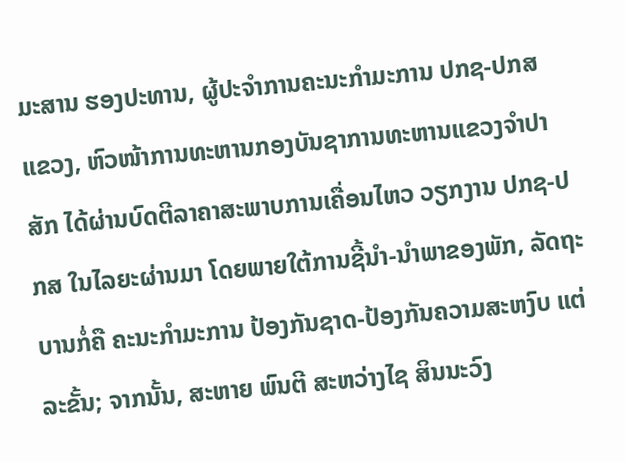ມະສານ ຮອງປະທານ, ຜູ້ປະຈໍາການຄະນະກໍາມະການ ປກຊ-ປກສ ແຂວງ, ຫົວໜ້າການທະຫານກອງບັນຊາການທະຫານແຂວງຈໍາປາສັກ ໄດ້ຜ່ານບົດຕີລາຄາສະພາບການເຄື່ອນໄຫວ ວຽກງານ ປກຊ-ປກສ ໃນໄລຍະຜ່ານມາ ໂດຍພາຍໃຕ້ການຊີ້ນຳ-ນຳພາຂອງພັກ, ລັດຖະບານກໍ່ຄື ຄະນະກຳມະການ ປ້ອງກັນຊາດ-ປ້ອງກັນຄວາມສະຫງົບ ແຕ່ລະຂັ້ນ; ຈາກນັ້ນ, ສະຫາຍ ພົນຕີ ສະຫວ່າງໄຊ ສິນນະວົງ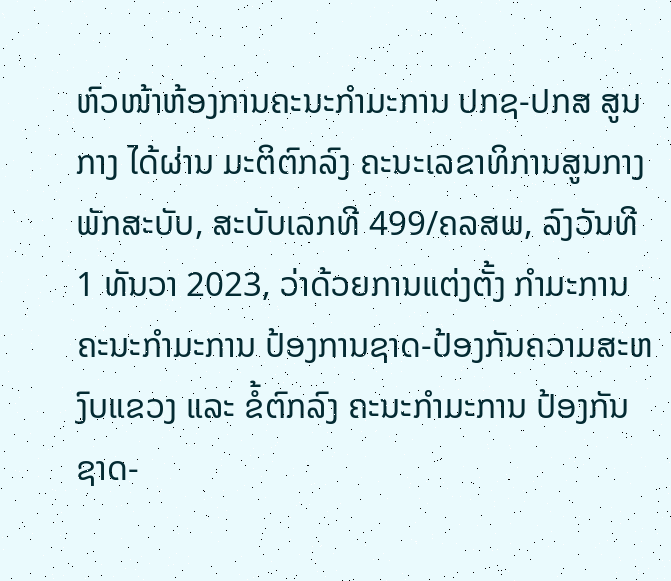ຫົວໜ້າຫ້ອງການຄະນະກໍາມະການ ປກຊ-ປກສ ສູນກາງ ໄດ້ຜ່ານ ມະຕິຕົກລົງ ຄະນະເລຂາທິການສູນກາງພັກສະບັບ, ສະບັບເລກທີ 499/ຄລສພ, ລົງວັນທີ 1 ທັນວາ 2023, ວ່າດ້ວຍການແຕ່ງຕັ້ງ ກຳມະການ ຄະນະກຳມະການ ປ້ອງການຊາດ-ປ້ອງກັນຄວາມສະຫງົບແຂວງ ແລະ ຂໍ້ຕົກລົງ ຄະນະກຳມະການ ປ້ອງກັນຊາດ-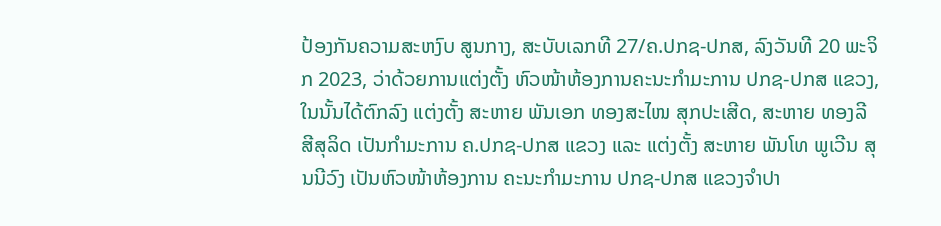ປ້ອງກັນຄວາມສະຫງົບ ສູນກາງ, ສະບັບເລກທີ 27/ຄ.ປກຊ-ປກສ, ລົງວັນທີ 20 ພະຈິກ 2023, ວ່າດ້ວຍການແຕ່ງຕັ້ງ ຫົວໜ້າຫ້ອງການຄະນະກຳມະການ ປກຊ-ປກສ ແຂວງ, ໃນນັ້ນໄດ້ຕົກລົງ ແຕ່ງຕັ້ງ ສະຫາຍ ພັນເອກ ທອງສະໄໜ ສຸກປະເສີດ, ສະຫາຍ ທອງລີ ສີສຸລິດ ເປັນກຳມະການ ຄ.ປກຊ-ປກສ ແຂວງ ແລະ ແຕ່ງຕັ້ງ ສະຫາຍ ພັນໂທ ພູເວີນ ສຸນນີວົງ ເປັນຫົວໜ້າຫ້ອງການ ຄະນະກຳມະການ ປກຊ-ປກສ ແຂວງຈຳປາ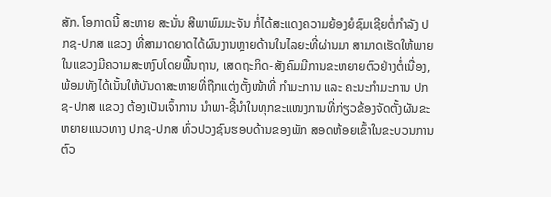ສັກ. ໂອກາດນີ້ ສະຫາຍ ສະນັ່ນ ສີພາພົມມະຈັນ ກໍ່ໄດ້ສະແດງຄວາມຍ້ອງຍໍຊົມເຊີຍຕໍ່ກໍາລັງ ປກຊ-ປກສ ແຂວງ ທີ່ສາມາດຍາດໄດ້ຜົນງານຫຼາຍດ້ານໃນໄລຍະທີ່ຜ່ານມາ ສາມາດເຮັດໃຫ້ພາຍໃນແຂວງມີຄວາມສະຫງົບໂດຍພື້ນຖານ, ເສດຖະກິດ-ສັງຄົມມີການຂະຫຍາຍຕົວຢ່າງຕໍ່ເນື່ອງ, ພ້ອມທັງໄດ້ເນັ້ນໃຫ້ບັນດາສະຫາຍທີ່ຖືກແຕ່ງຕັ້ງໜ້າທີ່ ກຳມະການ ແລະ ຄະນະກໍາມະການ ປກຊ-ປກສ ແຂວງ ຕ້ອງເປັນເຈົ້າການ ນຳພາ-ຊີ້ນຳໃນທຸກຂະແໜງການທີ່ກ່ຽວຂ້ອງຈັດຕັ້ງຜັນຂະຫຍາຍແນວທາງ ປກຊ-ປກສ ທົ່ວປວງຊົນຮອບດ້ານຂອງພັກ ສອດຫ້ອຍເຂົ້າໃນຂະບວນການຕົວ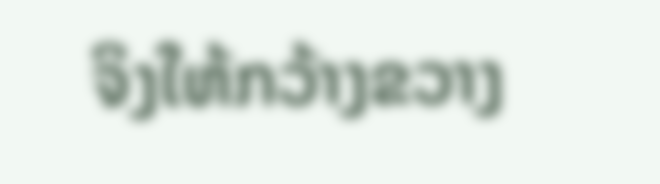ຈິງໃຫ້ກວ້າງຂວາງ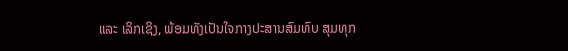ແລະ ເລິກເຊິງ, ພ້ອມທັງເປັນໃຈກາງປະສານສົມທົບ ສຸມທຸກ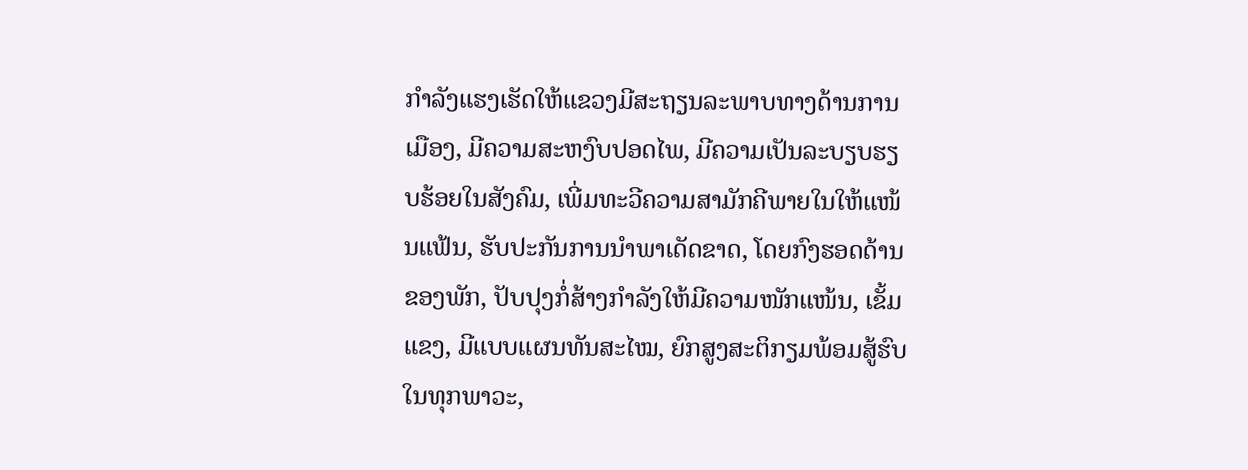ກໍາລັງແຮງເຮັດໃຫ້ແຂວງມີສະຖຽນລະພາບທາງດ້ານການເມືອງ, ມີຄວາມສະຫງົບປອດໄພ, ມີຄວາມເປັນລະບຽບຮຽບຮ້ອຍໃນສັງຄົມ, ເພີ່ມທະວີຄວາມສາມັກຄີພາຍໃນໃຫ້ແໜ້ນແຟ້ນ, ຮັບປະກັນການນໍາພາເດັດຂາດ, ໂດຍກົງຮອດດ້ານຂອງພັກ, ປັບປຸງກໍ່ສ້າງກໍາລັງໃຫ້ມີຄວາມໜັກແໜ້ນ, ເຂັ້ມແຂງ, ມີແບບແຜນທັນສະໄໝ, ຍົກສູງສະຕິກຽມພ້ອມສູ້ຮົບໃນທຸກພາວະ,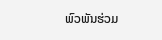ພົວພັນຮ່ວມ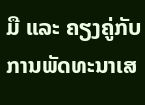ມື ແລະ ຄຽງຄູ່ກັບການພັດທະນາເສ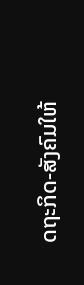ດຖະກິດ-ສັງຄົມໃຫ້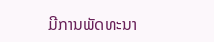ມີການພັດທະນາ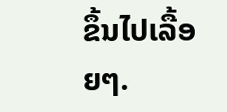ຂຶ້ນໄປເລື້ອຍໆ.